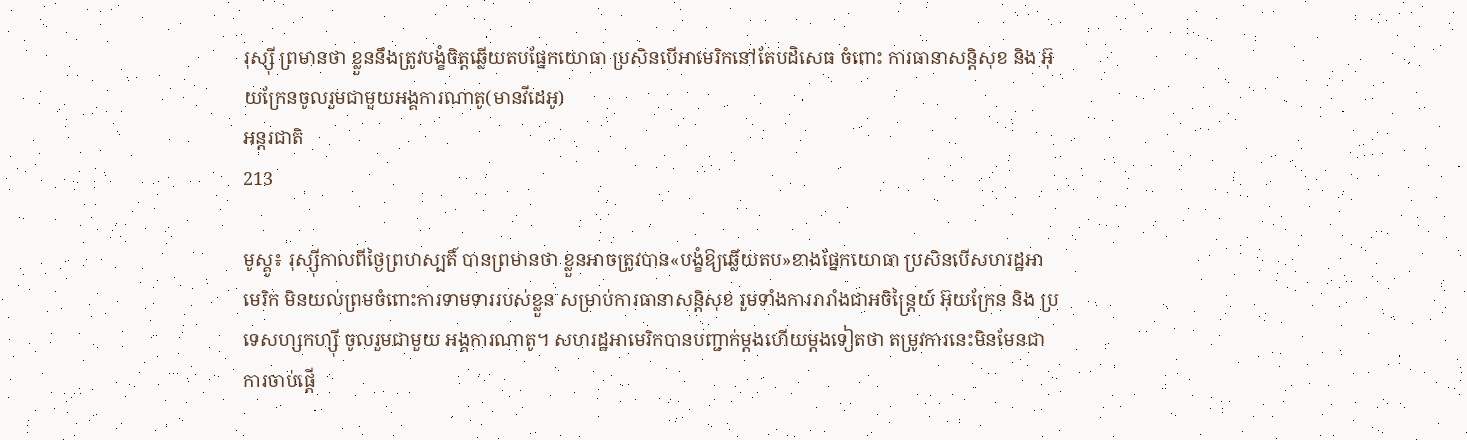រុស្ស៊ី ព្រមានថា ខ្លួននឹងត្រូវបង្ខំចិត្តឆ្លើយតបផ្នែកយោធា ប្រសិនបើអាមេរិកនៅតែបដិសេធ ចំពោះ ការធានាសន្តិសុខ និង អ៊ុយក្រែនចូលរួមជាមួយអង្គការណាតូ(មានវីដេអូ)
អន្តរជាតិ
213

មូស្គូ៖ រុស្ស៊ីកាលពីថ្ងៃព្រហស្បតិ៍ បានព្រមានថា ខ្លួនអាចត្រូវបាន«បង្ខំឱ្យឆ្លើយតប»ខាងផ្នែកយោធា ប្រសិនបើសហរដ្ឋអាមេរិក មិនយល់ព្រមចំពោះការទាមទាររបស់ខ្លួន សម្រាប់ការធានាសន្តិសុខ រួមទាំងការរារាំងជាអចិន្ត្រៃយ៍ អ៊ុយក្រែន និង ប្រទេសហ្សកហ្ស៊ី ចូលរួមជាមួយ អង្គការណាតូ។ សហរដ្ឋអាមេរិកបានបញ្ជាក់ម្តងហើយម្តងទៀតថា តម្រូវការនេះមិនមែនជាការចាប់ផ្តើ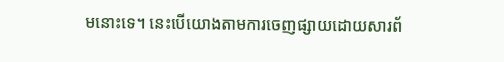មនោះទេ។ នេះបើយោងតាមការចេញផ្សាយដោយសារព័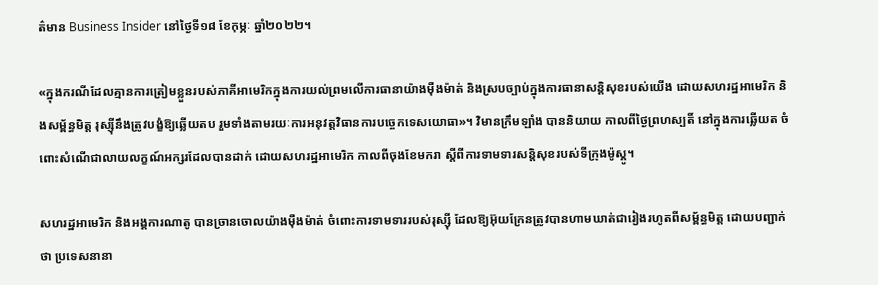ត៌មាន Business Insider នៅថ្ងៃទី១៨ ខែកុម្ភៈ ឆ្នាំ២០២២។

«ក្នុងករណីដែលគ្មានការត្រៀមខ្លួនរបស់ភាគីអាមេរិកក្នុងការយល់ព្រមលើការធានាយ៉ាងម៉ឺងម៉ាត់ និងស្របច្បាប់ក្នុងការធានាសន្តិសុខរបស់យើង ដោយសហរដ្ឋអាមេរិក និងសម្ព័ន្ធមិត្ត រុស្ស៊ីនឹងត្រូវបង្ខំឱ្យឆ្លើយតប រួមទាំងតាមរយៈការអនុវត្តវិធានការបច្ចេកទេសយោធា»។ វិមានក្រឹមឡាំង បាននិយាយ កាលពីថ្ងៃព្រហស្បតិ៍ នៅក្នុងការឆ្លើយត ចំពោះសំណើជាលាយលក្ខណ៍អក្សរដែលបានដាក់ ដោយសហរដ្ឋអាមេរិក កាលពីចុងខែមករា ស្តីពីការទាមទារសន្តិសុខរបស់ទីក្រុងម៉ូស្គូ។

សហរដ្ឋអាមេរិក និងអង្គការណាតូ បានច្រានចោលយ៉ាងម៉ឺងម៉ាត់ ចំពោះការទាមទាររបស់រុស្ស៊ី ដែលឱ្យអ៊ុយក្រែនត្រូវបានហាមឃាត់ជារៀងរហូតពីសម្ព័ន្ធមិត្ត ដោយបញ្ជាក់ថា ប្រទេសនានា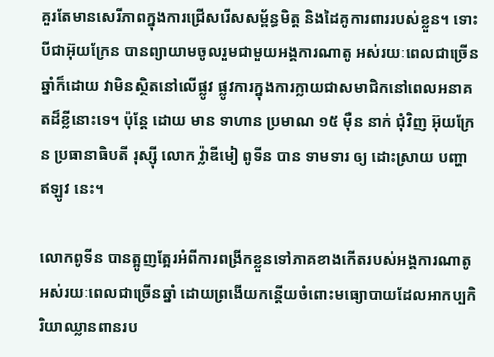គួរតែមានសេរីភាពក្នុងការជ្រើសរើសសម្ព័ន្ធមិត្ត និងដៃគូការពាររបស់ខ្លួន។ ទោះបីជាអ៊ុយក្រែន បានព្យាយាមចូលរួមជាមួយអង្គការណាតូ អស់រយៈពេលជាច្រើនឆ្នាំក៏ដោយ វាមិនស្ថិតនៅលើផ្លូវ ផ្លូវការក្នុងការក្លាយជាសមាជិកនៅពេលអនាគតដ៏ខ្លីនោះទេ។ ប៉ុន្តែ ដោយ មាន ទាហាន ប្រមាណ ១៥ ម៉ឺន នាក់ ជុំវិញ អ៊ុយក្រែន ប្រធានាធិបតី រុស្ស៊ី លោក វ្ល៉ាឌីមៀ ពូទីន បាន ទាមទារ ឲ្យ ដោះស្រាយ បញ្ហា ឥឡូវ នេះ។

លោកពូទីន បានត្អូញត្អែរអំពីការពង្រីកខ្លួនទៅភាគខាងកើតរបស់អង្គការណាតូ អស់រយៈពេលជាច្រើនឆ្នាំ ដោយព្រងើយកន្តើយចំពោះមធ្យោបាយដែលអាកប្បកិរិយាឈ្លានពានរប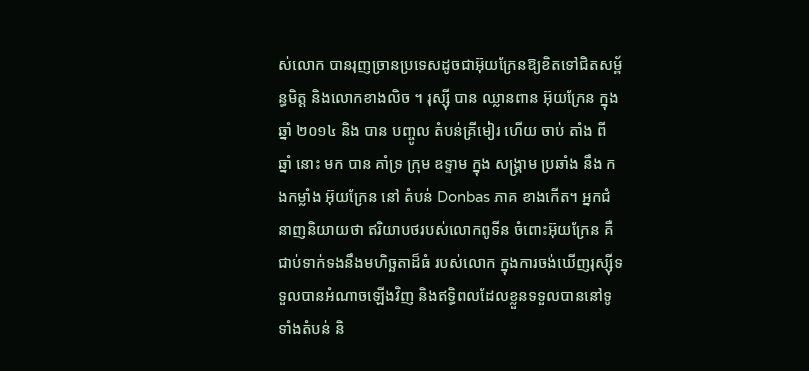ស់លោក បានរុញច្រានប្រទេសដូចជាអ៊ុយក្រែនឱ្យខិតទៅជិតសម្ព័ន្ធមិត្ត និងលោកខាងលិច ។ រុស្ស៊ី បាន ឈ្លានពាន អ៊ុយក្រែន ក្នុង ឆ្នាំ ២០១៤ និង បាន បញ្ចូល តំបន់គ្រីមៀរ ហើយ ចាប់ តាំង ពី ឆ្នាំ នោះ មក បាន គាំទ្រ ក្រុម ឧទ្ទាម ក្នុង សង្រ្គាម ប្រឆាំង នឹង កងកម្លាំង អ៊ុយក្រែន នៅ តំបន់ Donbas ភាគ ខាងកើត។ អ្នកជំនាញនិយាយថា ឥរិយាបថរបស់លោកពូទីន ចំពោះអ៊ុយក្រែន គឺជាប់ទាក់ទងនឹងមហិច្ឆតាដ៏ធំ របស់លោក ក្នុងការចង់ឃើញរុស្ស៊ីទទួលបានអំណាចឡើងវិញ និងឥទ្ធិពលដែលខ្លួនទទួលបាននៅទូទាំងតំបន់ និ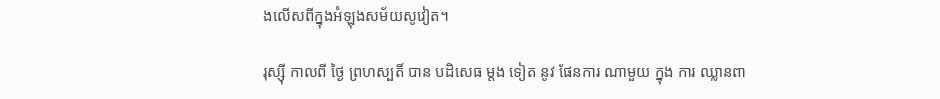ងលើសពីក្នុងអំឡុងសម័យសូវៀត។

រុស្ស៊ី កាលពី ថ្ងៃ ព្រហស្បតិ៍ បាន បដិសេធ ម្តង ទៀត នូវ ផែនការ ណាមួយ ក្នុង ការ ឈ្លានពា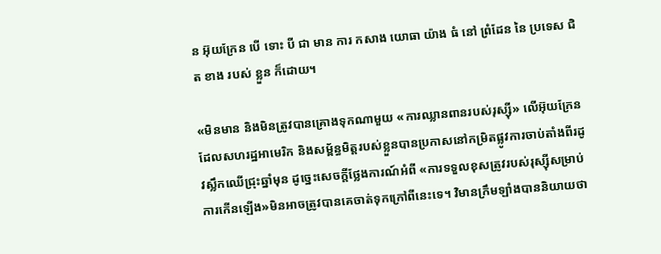ន អ៊ុយក្រែន បើ ទោះ បី ជា មាន ការ កសាង យោធា យ៉ាង ធំ នៅ ព្រំដែន នៃ ប្រទេស ជិត ខាង របស់ ខ្លួន ក៏ដោយ។

«មិនមាន និងមិនត្រូវបានគ្រោងទុកណាមួយ «ការឈ្លានពានរបស់រុស្ស៊ី» លើអ៊ុយក្រែន ដែលសហរដ្ឋអាមេរិក និងសម្ព័ន្ធមិត្តរបស់ខ្លួនបានប្រកាសនៅកម្រិតផ្លូវការចាប់តាំងពីរដូវស្លឹកឈើជ្រុះឆ្នាំមុន ដូច្នេះសេចក្តីថ្លែងការណ៍អំពី «ការទទួលខុសត្រូវរបស់រុស្ស៊ីសម្រាប់ការកើនឡើង»មិនអាចត្រូវបានគេចាត់ទុកក្រៅពីនេះទេ។ វិមានក្រឹមឡាំងបាននិយាយថា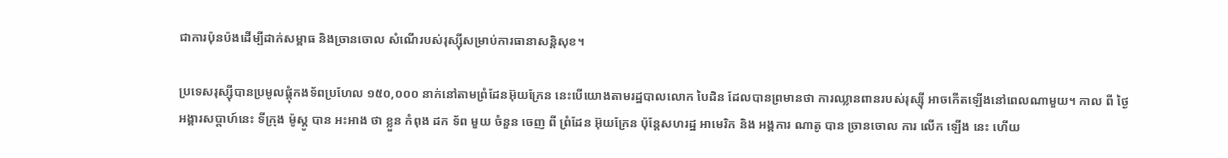ជាការប៉ុនប៉ងដើម្បីដាក់សម្ពាធ និងច្រានចោល សំណើរបស់រុស្ស៊ីសម្រាប់ការធានាសន្តិសុខ។

ប្រទេសរុស្ស៊ីបានប្រមូលផ្តុំកងទ័ពប្រហែល ១៥០,០០០ នាក់នៅតាមព្រំដែនអ៊ុយក្រែន នេះបើយោងតាមរដ្ឋបាលលោក បៃដិន ដែលបានព្រមានថា ការឈ្លានពានរបស់រុស្ស៊ី អាចកើតឡើងនៅពេលណាមួយ។ កាល ពី ថ្ងៃ អង្គារសប្តាហ៍នេះ ទីក្រុង ម៉ូស្គូ បាន អះអាង ថា ខ្លួន កំពុង ដក ទ័ព មួយ ចំនួន ចេញ ពី ព្រំដែន អ៊ុយក្រែន ប៉ុន្តែសហរដ្ឋ អាមេរិក និង អង្គការ ណាតូ បាន ច្រានចោល ការ លើក ឡើង នេះ ហើយ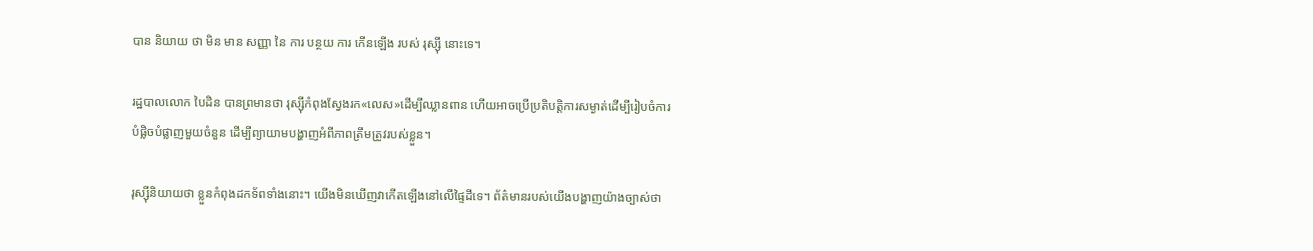បាន និយាយ ថា មិន មាន សញ្ញា នៃ ការ បន្ថយ ការ កើនឡើង របស់ រុស្ស៊ី នោះទេ។

រដ្ឋបាលលោក បៃដិន បានព្រមានថា រុស្ស៊ីកំពុងស្វែងរក«លេស»ដើម្បីឈ្លានពាន ហើយអាចប្រើប្រតិបត្តិការសម្ងាត់ដើម្បីរៀបចំការបំផ្លិចបំផ្លាញមួយចំនួន ដើម្បីព្យាយាមបង្ហាញអំពីភាពត្រឹមត្រូវរបស់ខ្លួន។

រុស្ស៊ីនិយាយថា ខ្លួនកំពុងដកទ័ពទាំងនោះ។ យើងមិនឃើញវាកើតឡើងនៅលើផ្ទៃដីទេ។ ព័ត៌មានរបស់យើងបង្ហាញយ៉ាងច្បាស់ថា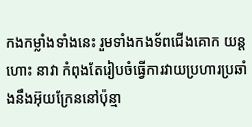កងកម្លាំងទាំងនេះ រួមទាំងកងទ័ពជើងគោក យន្តហោះ នាវា កំពុងតែរៀបចំធ្វើការវាយប្រហារប្រឆាំងនឹងអ៊ុយក្រែននៅប៉ុន្មា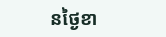នថ្ងៃខា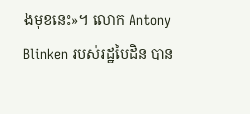ងមុខនេះ»។ លោក Antony Blinken របស់រដ្ឋបៃដិន បាន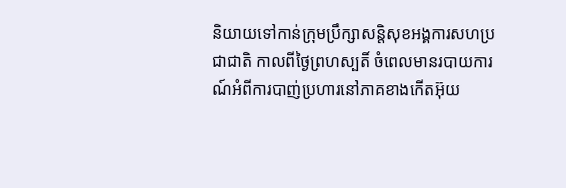និយាយទៅកាន់ក្រុមប្រឹក្សាសន្តិសុខអង្គការសហប្រជាជាតិ កាលពីថ្ងៃព្រហស្បតិ៍ ចំពេលមានរបាយការណ៍អំពីការបាញ់ប្រហារនៅភាគខាងកើតអ៊ុយ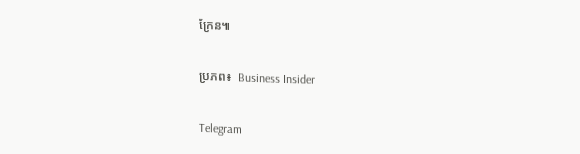ក្រែន៕

ប្រភព៖  Business Insider

Telegram